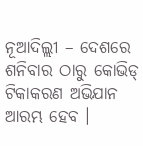ନୂଆଦିଲ୍ଲୀ – ଦେଶରେ ଶନିବାର ଠାରୁ କୋଭିଡ୍ ଟିକାକରଣ ଅଭିଯାନ ଆରମ୍ଭ ହେବ ।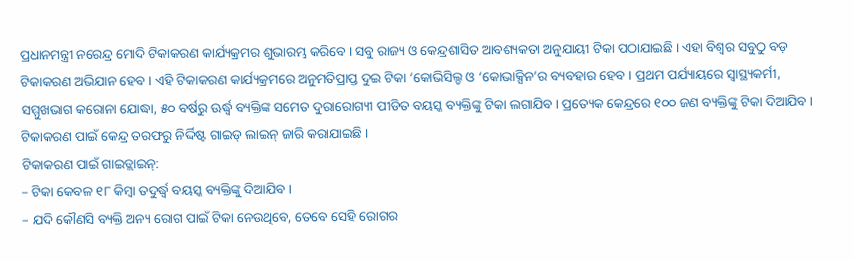ପ୍ରଧାନମନ୍ତ୍ରୀ ନରେନ୍ଦ୍ର ମୋଦି ଟିକାକରଣ କାର୍ଯ୍ୟକ୍ରମର ଶୁଭାରମ୍ଭ କରିବେ । ସବୁ ରାଜ୍ୟ ଓ କେନ୍ଦ୍ରଶାସିତ ଆବଶ୍ୟକତା ଅନୁଯାୟୀ ଟିକା ପଠାଯାଇଛି । ଏହା ବିଶ୍ୱର ସବୁଠୁ ବଡ଼ ଟିକାକରଣ ଅଭିଯାନ ହେବ । ଏହି ଟିକାକରଣ କାର୍ଯ୍ୟକ୍ରମରେ ଅନୁମତିପ୍ରାପ୍ତ ଦୁଇ ଟିକା ‘କୋଭିସିଲ୍ଡ ଓ ‘କୋଭାକ୍ସିନ’ର ବ୍ୟବହାର ହେବ । ପ୍ରଥମ ପର୍ଯ୍ୟାୟରେ ସ୍ୱାସ୍ଥ୍ୟକର୍ମୀ, ସମ୍ମୁଖଭାଗ କରୋନା ଯୋଦ୍ଧା, ୫୦ ବର୍ଷରୁ ଊର୍ଦ୍ଧ୍ୱ ବ୍ୟକ୍ତିଙ୍କ ସମେତ ଦୁରାରୋଗ୍ୟୀ ପୀଡିତ ବୟସ୍କ ବ୍ୟକ୍ତିଙ୍କୁ ଟିକା ଲଗାଯିବ । ପ୍ରତ୍ୟେକ କେନ୍ଦ୍ରରେ ୧୦୦ ଜଣ ବ୍ୟକ୍ତିଙ୍କୁ ଟିକା ଦିଆଯିବ । ଟିକାକରଣ ପାଇଁ କେନ୍ଦ୍ର ତରଫରୁ ନିର୍ଦ୍ଦିଷ୍ଟ ଗାଇଡ୍ ଲାଇନ୍ ଜାରି କରାଯାଇଛି ।
ଟିକାକରଣ ପାଇଁ ଗାଇଡ୍ଲାଇନ୍:
– ଟିକା କେବଳ ୧୮ କିମ୍ବା ତଦୁର୍ଦ୍ଧ୍ୱ ବୟସ୍କ ବ୍ୟକ୍ତିଙ୍କୁ ଦିଆଯିବ ।
– ଯଦି କୌଣସି ବ୍ୟକ୍ତି ଅନ୍ୟ ରୋଗ ପାଇଁ ଟିକା ନେଉଥିବେ, ତେବେ ସେହି ରୋଗର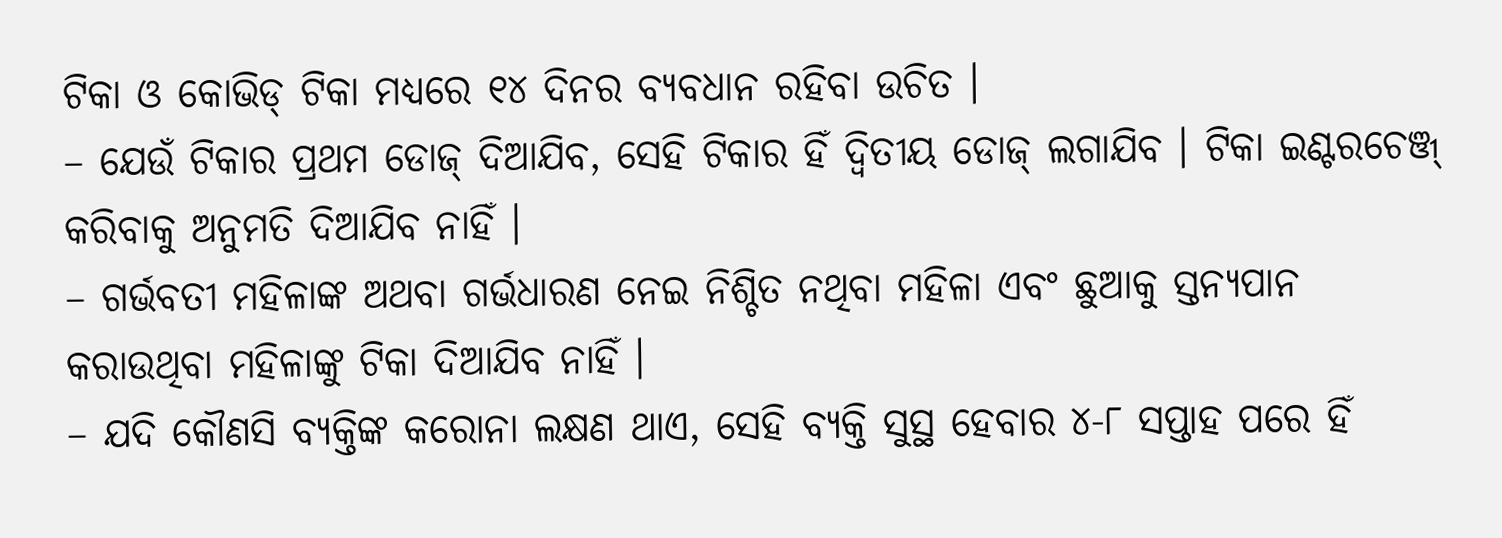ଟିକା ଓ କୋଭିଡ୍ ଟିକା ମଧ୍ୟରେ ୧୪ ଦିନର ବ୍ୟବଧାନ ରହିବା ଉଚିତ ।
– ଯେଉଁ ଟିକାର ପ୍ରଥମ ଡୋଜ୍ ଦିଆଯିବ, ସେହି ଟିକାର ହିଁ ଦ୍ୱିତୀୟ ଡୋଜ୍ ଲଗାଯିବ । ଟିକା ଇଣ୍ଟରଚେଞ୍ଜ୍ କରିବାକୁ ଅନୁମତି ଦିଆଯିବ ନାହିଁ ।
– ଗର୍ଭବତୀ ମହିଳାଙ୍କ ଅଥବା ଗର୍ଭଧାରଣ ନେଇ ନିଶ୍ଚିତ ନଥିବା ମହିଳା ଏବଂ ଛୁଆକୁ ସ୍ତନ୍ୟପାନ କରାଉଥିବା ମହିଳାଙ୍କୁ ଟିକା ଦିଆଯିବ ନାହିଁ ।
– ଯଦି କୌଣସି ବ୍ୟକ୍ତିଙ୍କ କରୋନା ଲକ୍ଷଣ ଥାଏ, ସେହି ବ୍ୟକ୍ତି ସୁସ୍ଥ ହେବାର ୪-୮ ସପ୍ତାହ ପରେ ହିଁ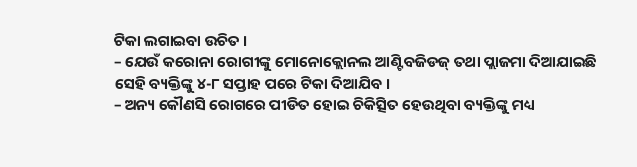ଟିକା ଲଗାଇବା ଉଚିତ ।
– ଯେଉଁ କରୋନା ରୋଗୀଙ୍କୁ ମୋନୋକ୍ଲୋନଲ ଆଣ୍ଟିବଜିଡଜ୍ ତଥା ପ୍ଲାଜମା ଦିଆଯାଇଛି ସେହି ବ୍ୟକ୍ତିଙ୍କୁ ୪-୮ ସପ୍ତାହ ପରେ ଟିକା ଦିଆଯିବ ।
– ଅନ୍ୟ କୌଣସି ରୋଗରେ ପୀଡିତ ହୋଇ ଚିକିତ୍ସିତ ହେଉଥିବା ବ୍ୟକ୍ତିଙ୍କୁ ମଧ୍ୟ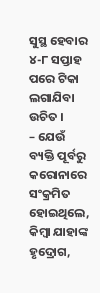ସୁସ୍ଥ ହେବାର ୪-୮ ସପ୍ତାହ ପରେ ଟିକା ଲଗାଯିବା ଉଚିତ ।
– ଯେଉଁ ବ୍ୟକ୍ତି ପୂର୍ବରୁ କରୋନାରେ ସଂକ୍ରମିତ ହୋଇଥିଲେ, କିମ୍ବା ଯାହାଙ୍କ ହୃଦ୍ରୋଗ,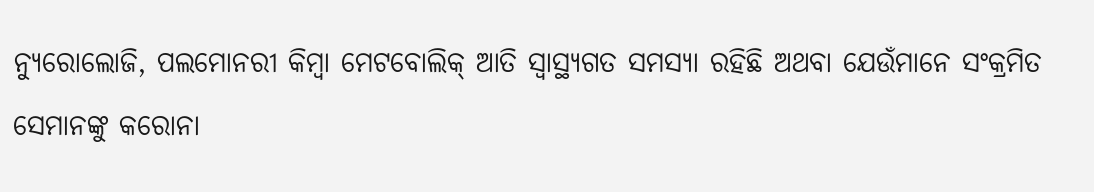ନ୍ୟୁରୋଲୋଜି, ପଲମୋନରୀ କିମ୍ବା ମେଟବୋଲିକ୍ ଆତି ସ୍ୱାସ୍ଥ୍ୟଗତ ସମସ୍ୟା ରହିଛି ଅଥବା ଯେଉଁମାନେ ସଂକ୍ରମିତ ସେମାନଙ୍କୁ କରୋନା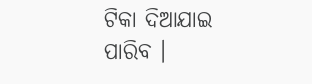ଟିକା ଦିଆଯାଇ ପାରିବ ।